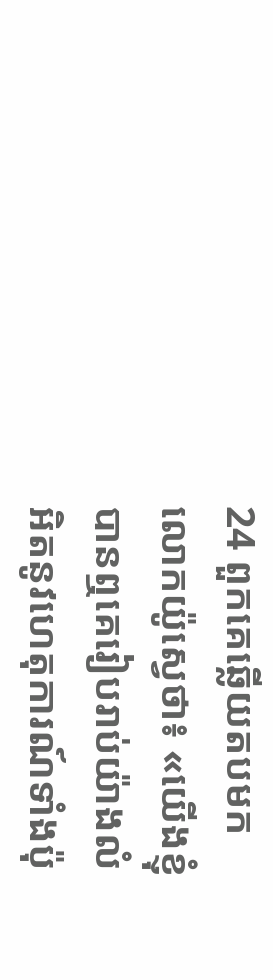24 ពួកគេឆ្លើយតបមកលោកយ៉ូស្វេថា៖ «យើងខ្ញុំបានឮគេរៀបរាប់យ៉ាងលំអិតនូវហេតុការណ៍ទាំងប៉ុ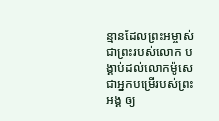ន្មានដែលព្រះអម្ចាស់ ជាព្រះរបស់លោក បង្គាប់ដល់លោកម៉ូសេ ជាអ្នកបម្រើរបស់ព្រះអង្គ ឲ្យ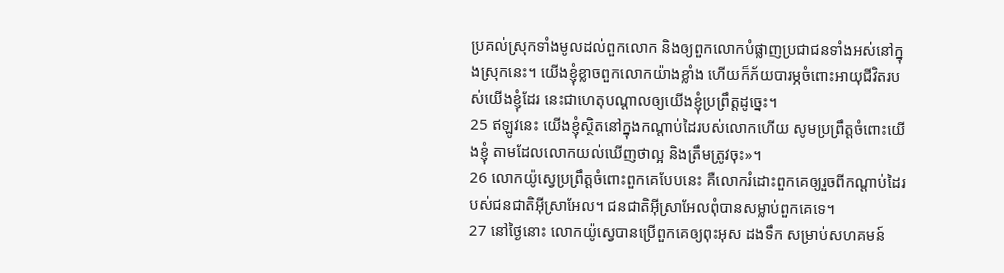ប្រគល់ស្រុកទាំងមូលដល់ពួកលោក និងឲ្យពួកលោកបំផ្លាញប្រជាជនទាំងអស់នៅក្នុងស្រុកនេះ។ យើងខ្ញុំខ្លាចពួកលោកយ៉ាងខ្លាំង ហើយក៏ភ័យបារម្ភចំពោះអាយុជីវិតរបស់យើងខ្ញុំដែរ នេះជាហេតុបណ្ដាលឲ្យយើងខ្ញុំប្រព្រឹត្តដូច្នេះ។
25 ឥឡូវនេះ យើងខ្ញុំស្ថិតនៅក្នុងកណ្ដាប់ដៃរបស់លោកហើយ សូមប្រព្រឹត្តចំពោះយើងខ្ញុំ តាមដែលលោកយល់ឃើញថាល្អ និងត្រឹមត្រូវចុះ»។
26 លោកយ៉ូស្វេប្រព្រឹត្តចំពោះពួកគេបែបនេះ គឺលោករំដោះពួកគេឲ្យរួចពីកណ្ដាប់ដៃរបស់ជនជាតិអ៊ីស្រាអែល។ ជនជាតិអ៊ីស្រាអែលពុំបានសម្លាប់ពួកគេទេ។
27 នៅថ្ងៃនោះ លោកយ៉ូស្វេបានប្រើពួកគេឲ្យពុះអុស ដងទឹក សម្រាប់សហគមន៍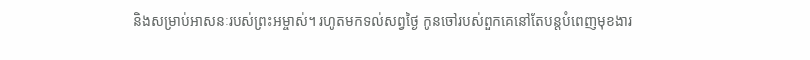និងសម្រាប់អាសនៈរបស់ព្រះអម្ចាស់។ រហូតមកទល់សព្វថ្ងៃ កូនចៅរបស់ពួកគេនៅតែបន្តបំពេញមុខងារ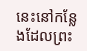នេះនៅកន្លែងដែលព្រះ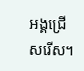អង្គជ្រើសរើស។